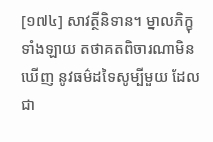[១៧៤] សាវត្ថីនិទាន។ ម្នាលភិក្ខុទាំងឡាយ តថាគតពិចារណាមិនឃើញ នូវធម៌ដទៃសូម្បីមួយ ដែលជា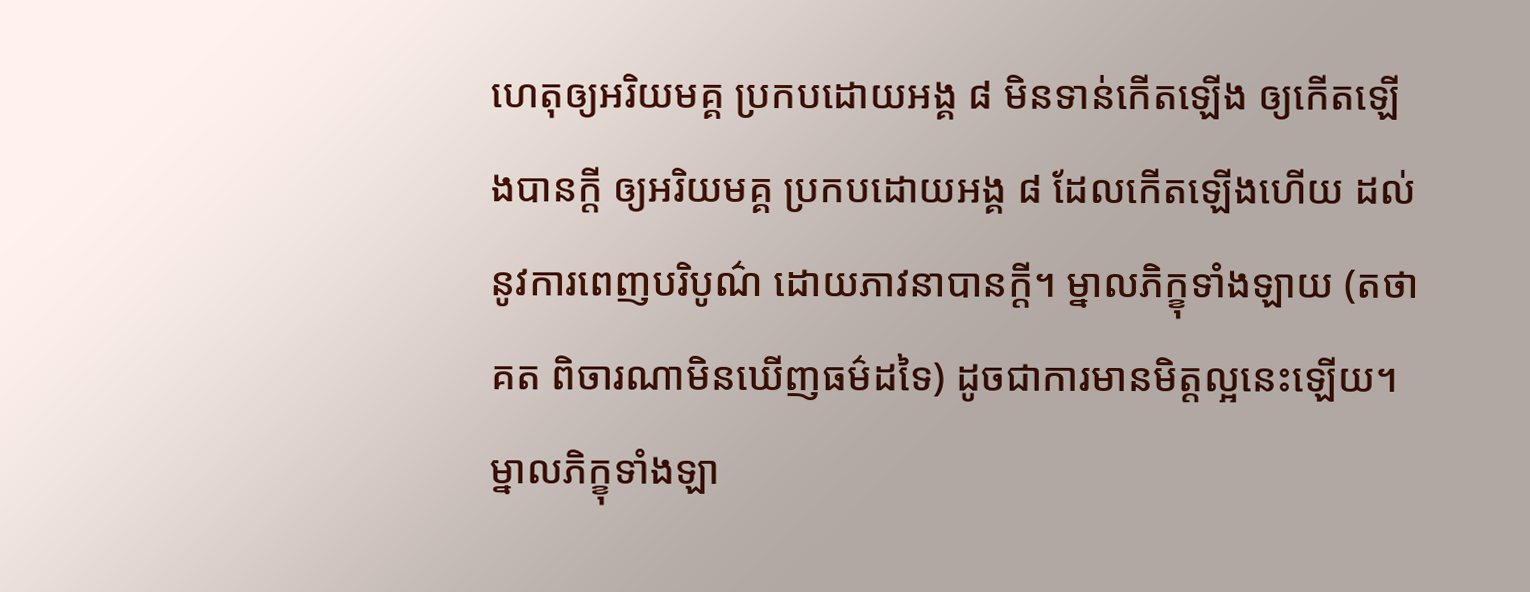ហេតុឲ្យអរិយមគ្គ ប្រកបដោយអង្គ ៨ មិនទាន់កើតឡើង ឲ្យកើតឡើងបានក្តី ឲ្យអរិយមគ្គ ប្រកបដោយអង្គ ៨ ដែលកើតឡើងហើយ ដល់នូវការពេញបរិបូណ៌ ដោយភាវនាបានក្តី។ ម្នាលភិក្ខុទាំងឡាយ (តថាគត ពិចារណាមិនឃើញធម៌ដទៃ) ដូចជាការមានមិត្តល្អនេះឡើយ។ ម្នាលភិក្ខុទាំងឡា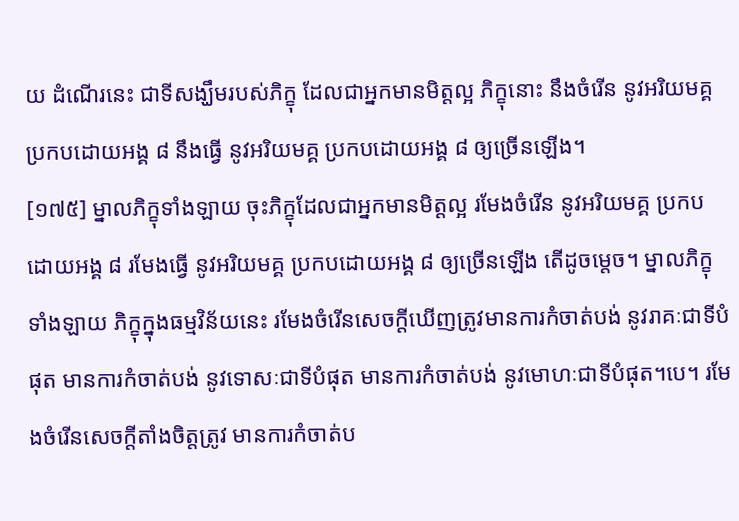យ ដំណើរនេះ ជាទីសង្ឃឹមរបស់ភិក្ខុ ដែលជាអ្នកមានមិត្តល្អ ភិក្ខុនោះ នឹងចំរើន នូវអរិយមគ្គ ប្រកបដោយអង្គ ៨ នឹងធ្វើ នូវអរិយមគ្គ ប្រកបដោយអង្គ ៨ ឲ្យច្រើនឡើង។
[១៧៥] ម្នាលភិក្ខុទាំងឡាយ ចុះភិក្ខុដែលជាអ្នកមានមិត្តល្អ រមែងចំរើន នូវអរិយមគ្គ ប្រកបដោយអង្គ ៨ រមែងធ្វើ នូវអរិយមគ្គ ប្រកបដោយអង្គ ៨ ឲ្យច្រើនឡើង តើដូចម្តេច។ ម្នាលភិក្ខុទាំងឡាយ ភិក្ខុក្នុងធម្មវិន័យនេះ រមែងចំរើនសេចក្តីឃើញត្រូវមានការកំចាត់បង់ នូវរាគៈជាទីបំផុត មានការកំចាត់បង់ នូវទោសៈជាទីបំផុត មានការកំចាត់បង់ នូវមោហៈជាទីបំផុត។បេ។ រមែងចំរើនសេចក្តីតាំងចិត្តត្រូវ មានការកំចាត់ប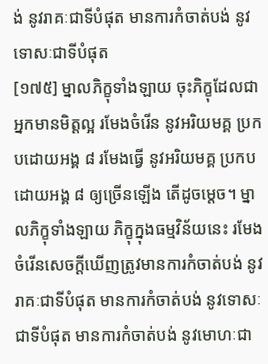ង់ នូវរាគៈជាទីបំផុត មានការកំចាត់បង់ នូវទោសៈជាទីបំផុត
[១៧៥] ម្នាលភិក្ខុទាំងឡាយ ចុះភិក្ខុដែលជាអ្នកមានមិត្តល្អ រមែងចំរើន នូវអរិយមគ្គ ប្រកបដោយអង្គ ៨ រមែងធ្វើ នូវអរិយមគ្គ ប្រកបដោយអង្គ ៨ ឲ្យច្រើនឡើង តើដូចម្តេច។ ម្នាលភិក្ខុទាំងឡាយ ភិក្ខុក្នុងធម្មវិន័យនេះ រមែងចំរើនសេចក្តីឃើញត្រូវមានការកំចាត់បង់ នូវរាគៈជាទីបំផុត មានការកំចាត់បង់ នូវទោសៈជាទីបំផុត មានការកំចាត់បង់ នូវមោហៈជា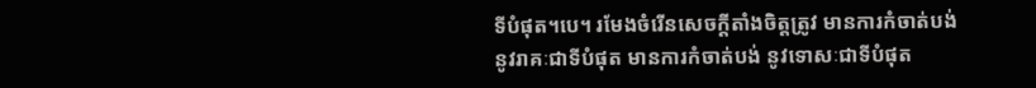ទីបំផុត។បេ។ រមែងចំរើនសេចក្តីតាំងចិត្តត្រូវ មានការកំចាត់បង់ នូវរាគៈជាទីបំផុត មានការកំចាត់បង់ នូវទោសៈជាទីបំផុត